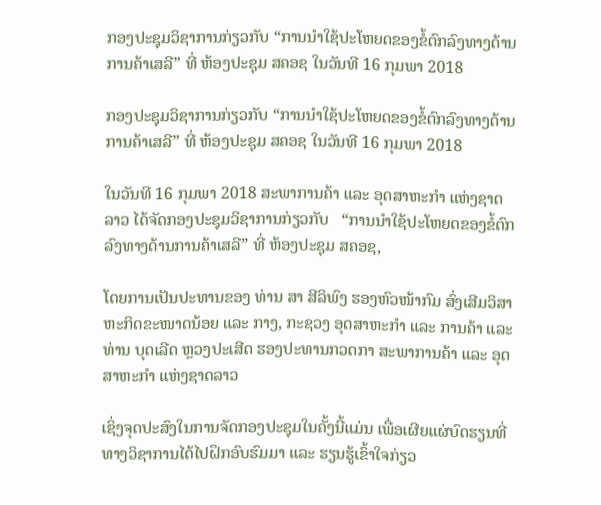ກອງປະຊຸມວິຊາການກ່ຽວກັບ “ການນໍາໃຊ້ປະໂຫຍດຂອງຂໍ້ຕົກລົງທາງດ້ານການຄ້າເສລີ” ທີ່ ຫ້ອງປະຊຸມ ສຄອຊ ໃນວັນທີ 16 ກຸມພາ 2018

ກອງປະຊຸມວິຊາການກ່ຽວກັບ “ການນໍາໃຊ້ປະໂຫຍດຂອງຂໍ້ຕົກລົງທາງດ້ານການຄ້າເສລີ” ທີ່ ຫ້ອງປະຊຸມ ສຄອຊ ໃນວັນທີ 16 ກຸມພາ 2018

ໃນວັນທີ 16 ກຸມພາ 2018 ສະພາການຄ້າ ແລະ ອຸດສາຫະກໍາ ແຫ່ງຊາດລາວ ໄດ້ຈັດກອງປະຊຸມວິຊາການກ່ຽວກັບ   “ການນໍາໃຊ້ປະໂຫຍດຂອງຂໍ້ຕົກລົງທາງດ້ານການຄ້າເສລີ” ທີ່ ຫ້ອງປະຊຸມ ສຄອຊ,

ໂດຍການເປັນປະທານຂອງ ທ່ານ ສາ ສີລິພົງ ຮອງຫົວໜ້າກົມ ສົ່ງເສີມວິສາຫະກິດຂະໜາດນ້ອຍ ແລະ ກາງ, ກະຊວງ ອຸດສາຫະກໍາ ແລະ ການຄ້າ ແລະ ທ່ານ ບຸດເລີດ ຫຼວງປະເສີດ ຮອງປະທານກວດກາ ສະພາການຄ້າ ແລະ ອຸດສາຫະກໍາ ແຫ່ງຊາດລາວ

ເຊິ່ງຈຸດປະສົງໃນການຈັດກອງປະຊຸມໃນຄັ້ງນີ້ແມ່ນ ເພື່ອເຜີຍແຜ່ບົດຮຽນທີ່ທາງວິຊາການໄດ້ໄປຝຶກອົບຮົມມາ ແລະ ຮຽນຮູ້ເຂົ້າໃຈກ່ຽວ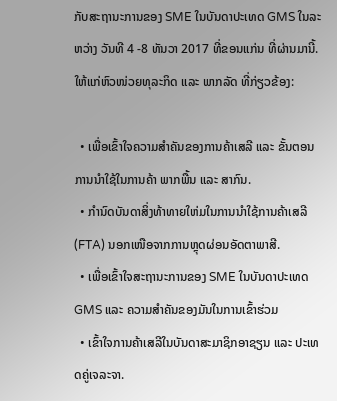ກັບສະຖານະການຂອງ SME ໃນບັນດາປະເທດ GMS ໃນລະຫວ່າງ ວັນທີ 4 -8 ທັນວາ 2017 ທີ່ຂອນແກ່ນ ທີ່ຜ່ານມານີ້. ໃຫ້ແກ່ຫົວໜ່ວຍທຸລະກິດ ແລະ ພາກລັດ ທີ່ກ່ຽວຂ້ອງ:

  • ເພື່ອເຂົ້າໃຈຄວາມສໍາຄັນຂອງການຄ້າເສລີ ແລະ ຂັ້ນຕອນການນໍາໃຊ້ໃນການຄ້າ ພາກພື້ນ ແລະ ສາກົນ.
  • ກໍານົດບັນດາສິ່ງທ້າທາຍໃຫ່ມໃນການນໍາໃຊ້ການຄ້າເສລີ (FTA) ນອກເໜືອຈາກການຫຼຸດຜ່ອນອັດຕາພາສີ.
  • ເພື່ອເຂົ້າໃຈສະຖານະການຂອງ SME ໃນບັນດາປະເທດ GMS ແລະ ຄວາມສໍາຄັນຂອງມັນໃນການເຂົ້າຮ່ວມ
  • ເຂົ້າໃຈການຄ້າເສລີໃນບັນດາສະມາຊິກອາຊຽນ ແລະ ປະເທດຄູ່ເຈລະຈາ.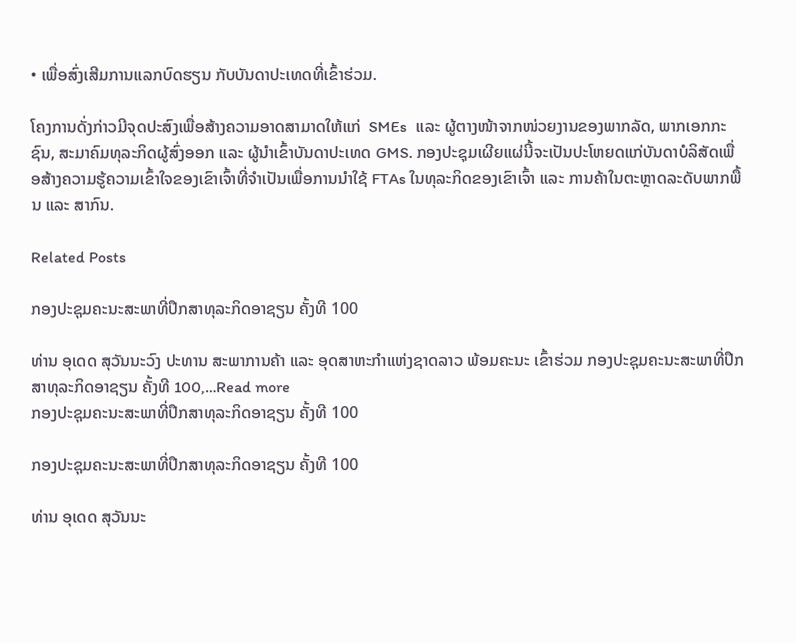• ເພື່ອສົ່ງເສີມການແລກບົດຮຽນ ກັບບັນດາປະເທດທີ່ເຂົ້າຮ່ວມ.

ໂຄງການດັ່ງກ່າວມີຈຸດປະສົງເພື່ອສ້າງຄວາມອາດສາມາດໃຫ້ແກ່  SMEs  ແລະ ຜູ້ຕາງໜ້າຈາກໜ່ວຍງານຂອງພາກລັດ, ພາກເອກກະຊົນ, ສະມາຄົມທຸລະກິດຜູ້ສົ່ງອອກ ແລະ ຜູ້ນໍາເຂົ້າບັນດາປະເທດ GMS. ກອງປະຊຸມເຜີຍແຜ່ນີ້ຈະເປັນປະໂຫຍດແກ່ບັນດາບໍລິສັດເພື່ອສ້າງຄວາມຮູ້ຄວາມເຂົ້າໃຈຂອງເຂົາເຈົ້າທີ່ຈໍາເປັນເພື່ອການນໍາໃຊ້ FTAs ໃນທຸລະກິດຂອງເຂົາເຈົ້າ ແລະ ການຄ້າໃນຕະຫຼາດລະດັບພາກພື້ນ ແລະ ສາກົນ.

Related Posts

ກອງປະຊຸມຄະນະສະພາທີ່ປຶກສາທຸລະກິດອາຊຽນ ຄັ້ງທີ 100

ທ່ານ ອຸເດດ ສຸວັນນະວົງ ປະທານ ສະພາການຄ້າ ແລະ ອຸດສາຫະກຳແຫ່ງຊາດລາວ ພ້ອມຄະນະ ເຂົ້າຮ່ວມ ກອງປະຊຸມຄະນະສະພາທີ່ປຶກສາທຸລະກິດອາຊຽນ ຄັ້ງທີ 100,…Read more
ກອງປະຊຸມຄະນະສະພາທີ່ປຶກສາທຸລະກິດອາຊຽນ ຄັ້ງທີ 100

ກອງປະຊຸມຄະນະສະພາທີ່ປຶກສາທຸລະກິດອາຊຽນ ຄັ້ງທີ 100

ທ່ານ ອຸເດດ ສຸວັນນະ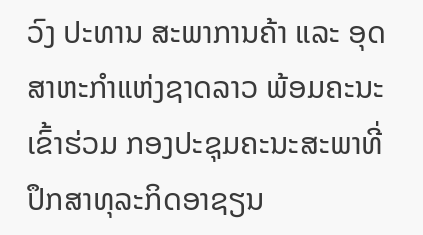ວົງ ປະທານ ສະພາການຄ້າ ແລະ ອຸດສາຫະກຳແຫ່ງຊາດລາວ ພ້ອມຄະນະ ເຂົ້າຮ່ວມ ກອງປະຊຸມຄະນະສະພາທີ່ປຶກສາທຸລະກິດອາຊຽນ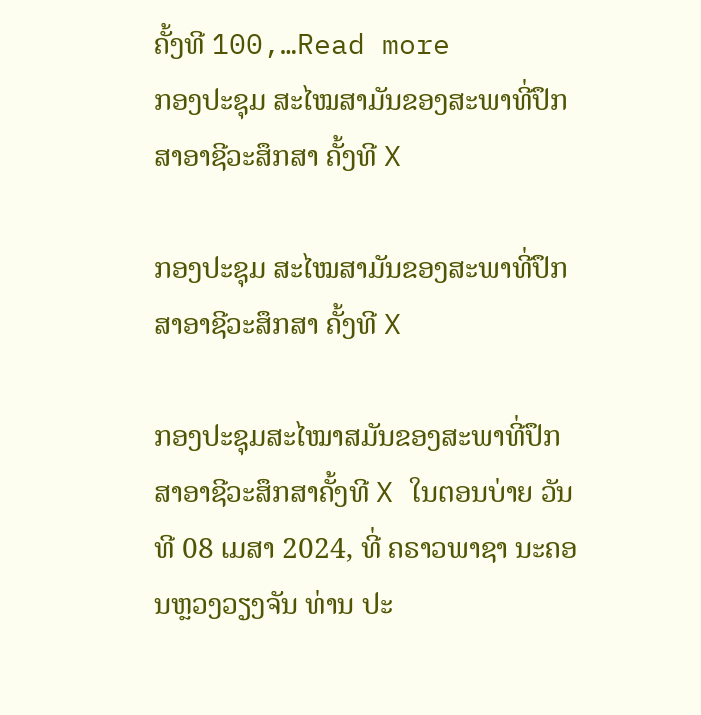ຄັ້ງທີ 100,…Read more
ກອງປະຊຸມ ສະໄໝສາມັນຂອງສະພາທີ່ປຶກສາອາຊີວະສຶກສາ ຄັ້ງທີ X

ກອງປະຊຸມ ສະໄໝສາມັນຂອງສະພາທີ່ປຶກສາອາຊີວະສຶກສາ ຄັ້ງທີ X

ກອງປະຊຸມສະໄໝາສມັນຂອງສະພາທີ່ປຶກສາອາຊີວະສຶກສາຄັ້ງທີ X ໃນຕອນບ່າຍ ວັນທີ 08 ເມສາ 2024, ທີ່ ຄຣາວພາຊາ ນະຄອນຫຼວງວຽງຈັນ ທ່ານ ປະ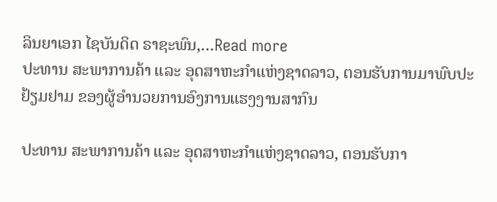ລິນຍາເອກ ໄຊບັນດິດ ຣາຊະພົນ,…Read more
ປະທານ ສະພາການຄ້າ ແລະ ອຸດສາຫະກຳແຫ່ງຊາດລາວ, ຕອນຮັບການມາພົບປະຢ້ຽມຢາມ ຂອງຜູ້ອຳນວຍການອົງການແຮງງານສາກົນ

ປະທານ ສະພາການຄ້າ ແລະ ອຸດສາຫະກຳແຫ່ງຊາດລາວ, ຕອນຮັບກາ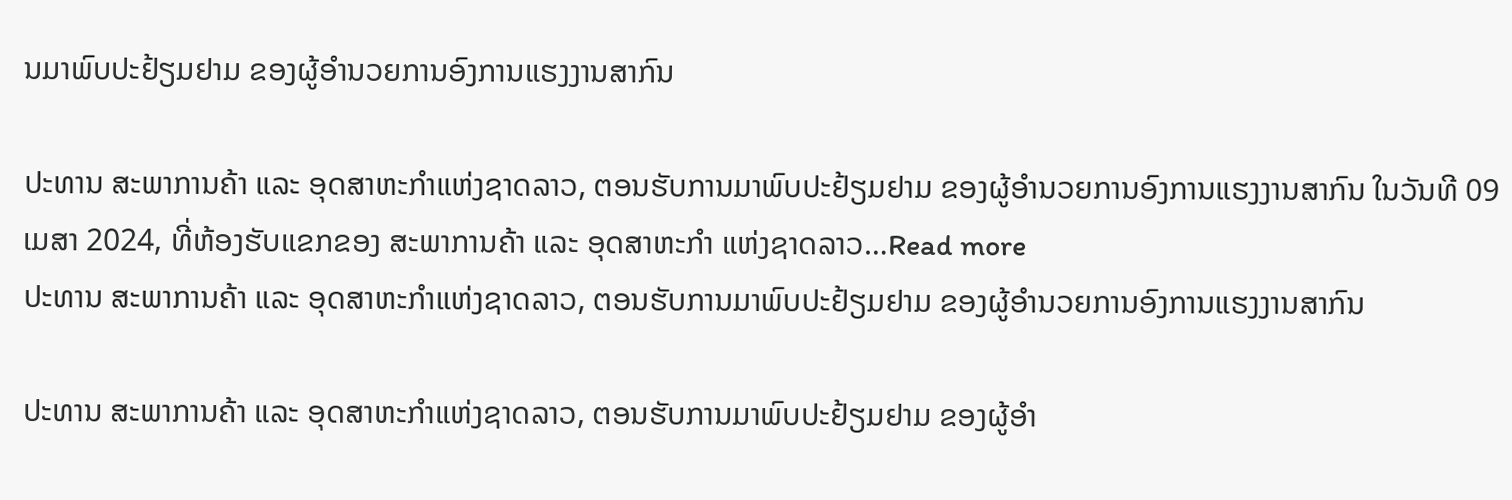ນມາພົບປະຢ້ຽມຢາມ ຂອງຜູ້ອຳນວຍການອົງການແຮງງານສາກົນ

ປະທານ ສະພາການຄ້າ ແລະ ອຸດສາຫະກຳແຫ່ງຊາດລາວ, ຕອນຮັບການມາພົບປະຢ້ຽມຢາມ ຂອງຜູ້ອຳນວຍການອົງການແຮງງານສາກົນ ໃນວັນທີ 09 ເມສາ 2024, ທີ່ຫ້ອງຮັບແຂກຂອງ ສະພາການຄ້າ ແລະ ອຸດສາຫະກຳ ແຫ່ງຊາດລາວ…Read more
ປະທານ ສະພາການຄ້າ ແລະ ອຸດສາຫະກຳແຫ່ງຊາດລາວ, ຕອນຮັບການມາພົບປະຢ້ຽມຢາມ ຂອງຜູ້ອຳນວຍການອົງການແຮງງານສາກົນ

ປະທານ ສະພາການຄ້າ ແລະ ອຸດສາຫະກຳແຫ່ງຊາດລາວ, ຕອນຮັບການມາພົບປະຢ້ຽມຢາມ ຂອງຜູ້ອຳ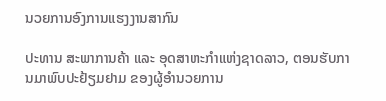ນວຍການອົງການແຮງງານສາກົນ

ປະທານ ສະພາການຄ້າ ແລະ ອຸດສາຫະກຳແຫ່ງຊາດລາວ, ຕອນຮັບການມາພົບປະຢ້ຽມຢາມ ຂອງຜູ້ອຳນວຍການ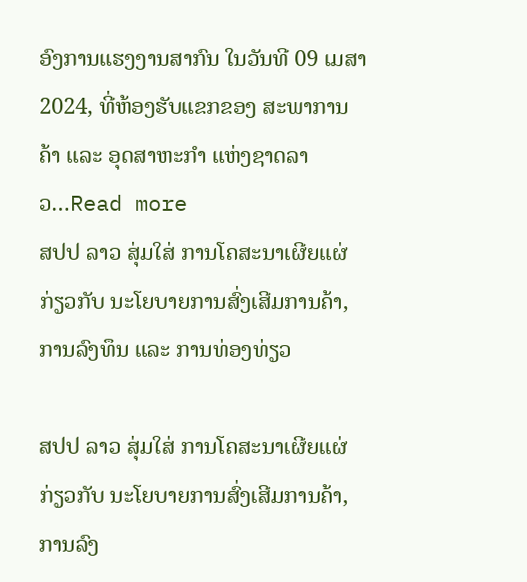ອົງການແຮງງານສາກົນ ໃນວັນທີ 09 ເມສາ 2024, ທີ່ຫ້ອງຮັບແຂກຂອງ ສະພາການຄ້າ ແລະ ອຸດສາຫະກຳ ແຫ່ງຊາດລາວ…Read more
ສປປ ລາວ ສຸ່ມໃສ່ ການໂຄສະນາເຜີຍແຜ່ກ່ຽວກັບ ນະໂຍບາຍການສົ່ງເສີມການຄ້າ, ການລົງທຶນ ແລະ ການທ່ອງທ່ຽວ

ສປປ ລາວ ສຸ່ມໃສ່ ການໂຄສະນາເຜີຍແຜ່ກ່ຽວກັບ ນະໂຍບາຍການສົ່ງເສີມການຄ້າ, ການລົງ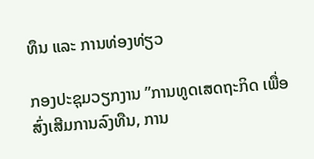ທຶນ ແລະ ການທ່ອງທ່ຽວ

ກອງປະຊຸມວຽກງານ ”ການທູດເສດຖະກິດ ເພື່ອສົ່ງເສີມການລົງທືນ, ການ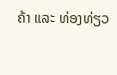ຄ້າ ແລະ ທ່ອງທ່ຽວ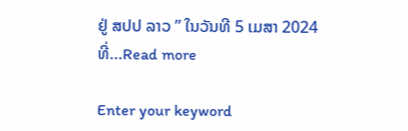ຢູ່ ສປປ ລາວ ” ໃນວັນທີ 5 ເມສາ 2024 ທີ່…Read more

Enter your keyword